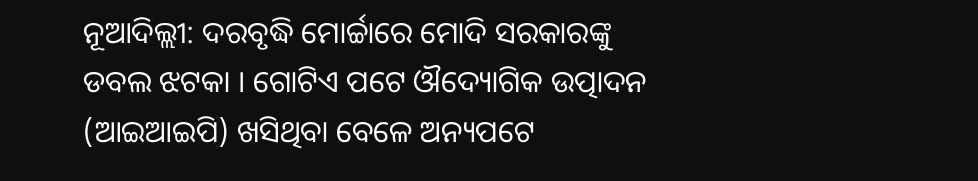ନୂଆଦିଲ୍ଲୀ: ଦରବୃଦ୍ଧି ମୋର୍ଚ୍ଚାରେ ମୋଦି ସରକାରଙ୍କୁ ଡବଲ ଝଟକା । ଗୋଟିଏ ପଟେ ଔଦ୍ୟୋଗିକ ଉତ୍ପାଦନ (ଆଇଆଇପି) ଖସିଥିବା ବେଳେ ଅନ୍ୟପଟେ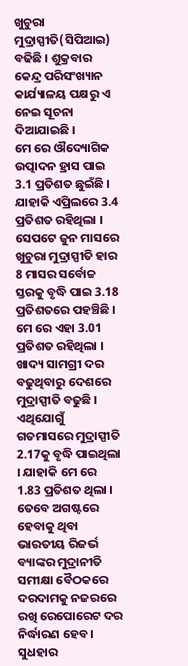ଖୁଚୁରା ମୁଦ୍ରାସ୍ପୀତି(ସିପିଆଇ) ବଢିଛି । ଶୁକ୍ରବାର କେନ୍ଦ୍ର ପରିସଂଖ୍ୟାନ କାର୍ଯ୍ୟାଳୟ ପକ୍ଷରୁ ଏ ନେଇ ସୂଚନା ଦିଆଯାଇଛି ।
ମେ ରେ ଔଦ୍ୟୋଗିକ ଉତ୍ପାଦନ ହ୍ରାସ ପାଇ 3.1 ପ୍ରତିଶତ ଛୁଇଁଛି । ଯାହାକି ଏପ୍ରିଲରେ 3.4 ପ୍ରତିଶତ ରହିଥିଲା । ସେପଟେ ଜୁନ ମାସରେ ଖୁଚୁରା ମୁଦ୍ରାସ୍ପୀତି ହାର 8 ମାସର ସର୍ବୋଚ୍ଚ ସ୍ତରକୁ ବୃଦ୍ଧି ପାଇ 3.18 ପ୍ରତିଶତରେ ପହଞ୍ଚିଛି । ମେ ରେ ଏହା 3.01 ପ୍ରତିଶତ ରହିଥିଲା ।
ଖାଦ୍ୟ ସାମଗ୍ରୀ ଦର ବଢୁଥିବାରୁ ଦେଶରେ ମୁଦ୍ରାସ୍ପୀତି ବଢୁଛି । ଏଥିଯୋଗୁଁ ଗତମାସରେ ମୁଦ୍ରାସ୍ପୀତି 2.17କୁ ବୃଦ୍ଧି ପାଇଥିଲା । ଯାହାକି ମେ ରେ 1.83 ପ୍ରତିଶତ ଥିଲା ।
ତେବେ ଅଗଷ୍ଟରେ ହେବାକୁ ଥିବା ଭାରତୀୟ ରିଜର୍ଭ ବ୍ୟାଙ୍କର ମୁଦ୍ରାନୀତି ସମୀକ୍ଷା ବୈଠକରେ ଦରଦାମକୁ ନଜରରେ ରଖି ରେପୋରେଟ ଦର ନିର୍ଦ୍ଧାରଣ ହେବ । ସୁଧହାର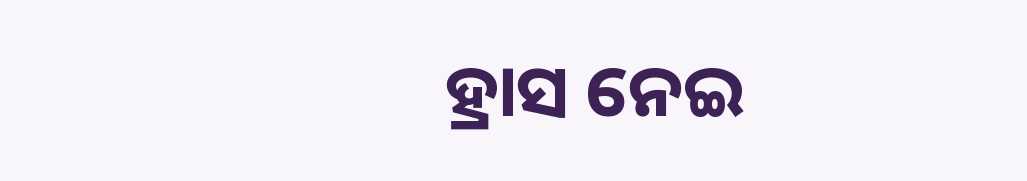ହ୍ରାସ ନେଇ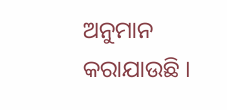ଅନୁମାନ କରାଯାଉଛି ।